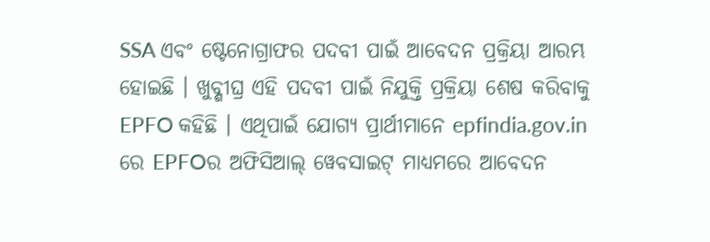SSA ଏବଂ ଷ୍ଟେନୋଗ୍ରାଫର ପଦବୀ ପାଇଁ ଆବେଦନ ପ୍ରକ୍ରିୟା ଆରମ୍ଭ ହୋଇଛି । ଖୁବ୍ଶୀଘ୍ର ଏହି ପଦବୀ ପାଇଁ ନିଯୁକ୍ତି ପ୍ରକ୍ରିୟା ଶେଷ କରିବାକୁ EPFO କହିଛି । ଏଥିପାଇଁ ଯୋଗ୍ୟ ପ୍ରାର୍ଥୀମାନେ epfindia.gov.in ରେ EPFOର ଅଫିସିଆଲ୍ ୱେବସାଇଟ୍ ମାଧ୍ୟମରେ ଆବେଦନ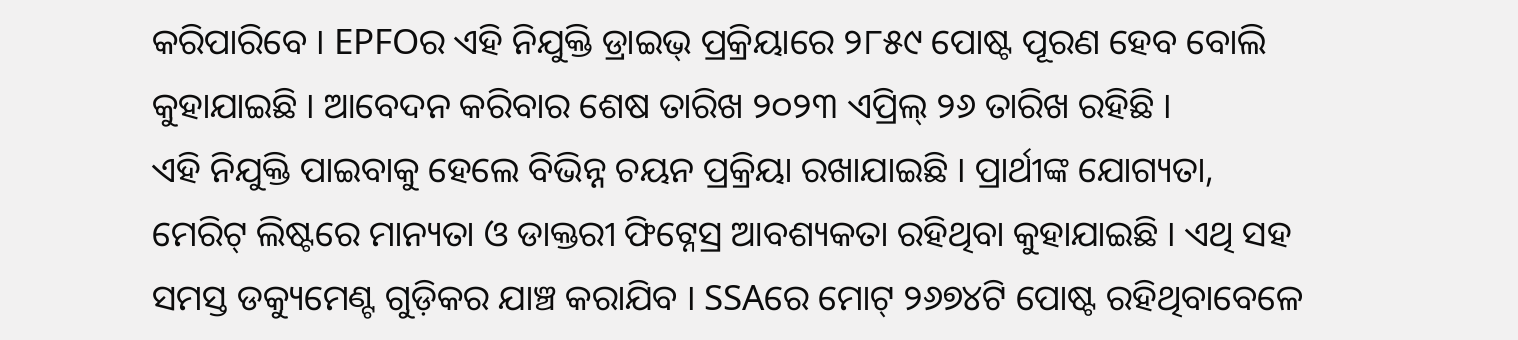କରିପାରିବେ । EPFOର ଏହି ନିଯୁକ୍ତି ଡ୍ରାଇଭ୍ ପ୍ରକ୍ରିୟାରେ ୨୮୫୯ ପୋଷ୍ଟ ପୂରଣ ହେବ ବୋଲି କୁହାଯାଇଛି । ଆବେଦନ କରିବାର ଶେଷ ତାରିଖ ୨୦୨୩ ଏପ୍ରିଲ୍ ୨୬ ତାରିଖ ରହିଛି ।
ଏହି ନିଯୁକ୍ତି ପାଇବାକୁ ହେଲେ ବିଭିନ୍ନ ଚୟନ ପ୍ରକ୍ରିୟା ରଖାଯାଇଛି । ପ୍ରାର୍ଥୀଙ୍କ ଯୋଗ୍ୟତା, ମେରିଟ୍ ଲିଷ୍ଟରେ ମାନ୍ୟତା ଓ ଡାକ୍ତରୀ ଫିଟ୍ନେସ୍ର ଆବଶ୍ୟକତା ରହିଥିବା କୁହାଯାଇଛି । ଏଥି ସହ ସମସ୍ତ ଡକ୍ୟୁମେଣ୍ଟ ଗୁଡ଼ିକର ଯାଞ୍ଚ କରାଯିବ । SSAରେ ମୋଟ୍ ୨୬୭୪ଟି ପୋଷ୍ଟ ରହିଥିବାବେଳେ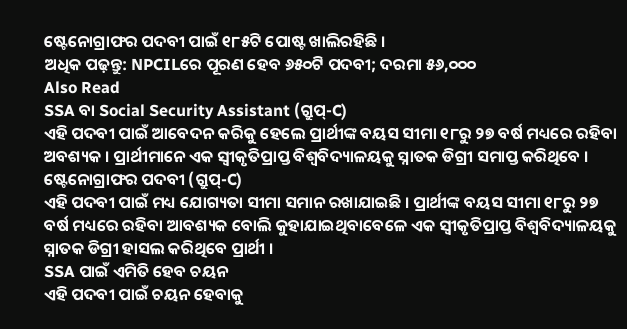ଷ୍ଟେନୋଗ୍ରାଫର ପଦବୀ ପାଇଁ ୧୮୫ଟି ପୋଷ୍ଟ ଖାଲିରହିଛି ।
ଅଧିକ ପଢ଼ନ୍ତୁ: NPCILରେ ପୂରଣ ହେବ ୬୫୦ଟି ପଦବୀ; ଦରମା ୫୬,୦୦୦
Also Read
SSA ବା Social Security Assistant (ଗ୍ରୁପ୍-C)
ଏହି ପଦବୀ ପାଇଁ ଆବେଦନ କରିକୁ ହେଲେ ପ୍ରାର୍ଥୀଙ୍କ ବୟସ ସୀମା ୧୮ରୁ ୨୭ ବର୍ଷ ମଧ୍ୟରେ ରହିବା ଅବଶ୍ୟକ । ପ୍ରାର୍ଥୀମାନେ ଏକ ସ୍ୱୀକୃତିପ୍ରାପ୍ତ ବିଶ୍ୱବିଦ୍ୟାଳୟକୁ ସ୍ନାତକ ଡିଗ୍ରୀ ସମାପ୍ତ କରିଥିବେ ।
ଷ୍ଟେନୋଗ୍ରାଫର ପଦବୀ (ଗ୍ରୁପ୍-C)
ଏହି ପଦବୀ ପାଇଁ ମଧ୍ୟ ଯୋଗ୍ୟତା ସୀମା ସମାନ ରଖାଯାଇଛି । ପ୍ରାର୍ଥୀଙ୍କ ବୟସ ସୀମା ୧୮ରୁ ୨୭ ବର୍ଷ ମଧ୍ୟରେ ରହିବା ଆବଶ୍ୟକ ବୋଲି କୁହାଯାଇଥିବାବେଳେ ଏକ ସ୍ୱୀକୃତିପ୍ରାପ୍ତ ବିଶ୍ୱବିଦ୍ୟାଳୟକୁ ସ୍ନାତକ ଡିଗ୍ରୀ ହାସଲ କରିଥିବେ ପ୍ରାର୍ଥୀ ।
SSA ପାଇଁ ଏମିତି ହେବ ଚୟନ
ଏହି ପଦବୀ ପାଇଁ ଚୟନ ହେବାକୁ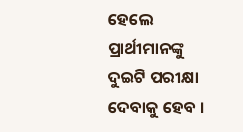ହେଲେ ପ୍ରାର୍ଥୀମାନଙ୍କୁ ଦୁଇଟି ପରୀକ୍ଷା ଦେବାକୁ ହେବ ।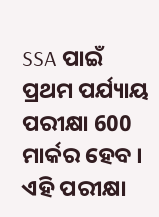SSA ପାଇଁ ପ୍ରଥମ ପର୍ଯ୍ୟାୟ ପରୀକ୍ଷା 600 ମାର୍କର ହେବ । ଏହି ପରୀକ୍ଷା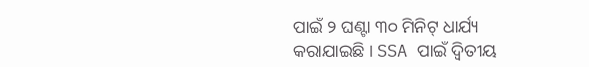ପାଇଁ ୨ ଘଣ୍ଟା ୩୦ ମିନିଟ୍ ଧାର୍ଯ୍ୟ କରାଯାଇଛି । SSA ପାଇଁ ଦ୍ୱିତୀୟ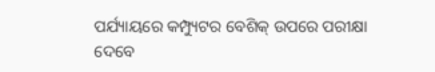ପର୍ଯ୍ୟାୟରେ କମ୍ପ୍ୟୁଟର ବେଶିକ୍ ଉପରେ ପରୀକ୍ଷା ଦେବେ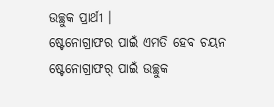ଉଚ୍ଛୁକ ପ୍ରାର୍ଥୀ ।
ଷ୍ଟେନୋଗ୍ରାଫର ପାଇଁ ଏମତି ହେବ ଚୟନ
ଷ୍ଟେନୋଗ୍ରାଫର୍ ପାଇଁ ଉଚ୍ଛୁକ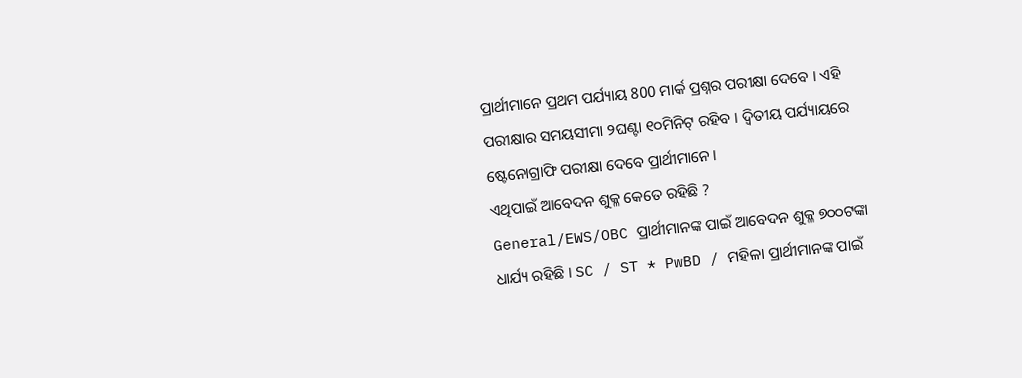ପ୍ରାର୍ଥୀମାନେ ପ୍ରଥମ ପର୍ଯ୍ୟାୟ 800 ମାର୍କ ପ୍ରଶ୍ନର ପରୀକ୍ଷା ଦେବେ । ଏହି ପରୀକ୍ଷାର ସମୟସୀମା ୨ଘଣ୍ଟା ୧୦ମିନିଟ୍ ରହିବ । ଦ୍ୱିତୀୟ ପର୍ଯ୍ୟାୟରେ ଷ୍ଟେନୋଗ୍ରାଫି ପରୀକ୍ଷା ଦେବେ ପ୍ରାର୍ଥୀମାନେ ।
ଏଥିପାଇଁ ଆବେଦନ ଶୁକ୍ଳ କେତେ ରହିଛି ?
General/EWS/OBC ପ୍ରାର୍ଥୀମାନଙ୍କ ପାଇଁ ଆବେଦନ ଶୁକ୍ଳ ୭୦୦ଟଙ୍କା ଧାର୍ଯ୍ୟ ରହିଛି । SC / ST * PwBD / ମହିଳା ପ୍ରାର୍ଥୀମାନଙ୍କ ପାଇଁ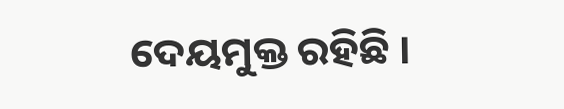ଦେୟମୁକ୍ତ ରହିଛି ।